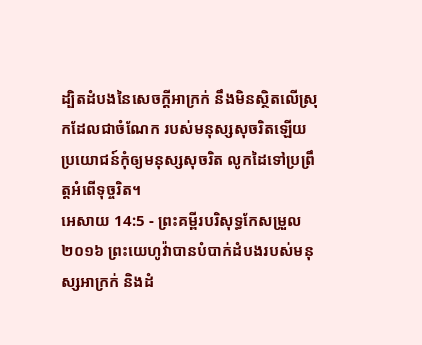ដ្បិតដំបងនៃសេចក្ដីអាក្រក់ នឹងមិនស្ថិតលើស្រុកដែលជាចំណែក របស់មនុស្សសុចរិតឡើយ ប្រយោជន៍កុំឲ្យមនុស្សសុចរិត លូកដៃទៅប្រព្រឹត្តអំពើទុច្ចរិត។
អេសាយ 14:5 - ព្រះគម្ពីរបរិសុទ្ធកែសម្រួល ២០១៦ ព្រះយេហូវ៉ាបានបំបាក់ដំបងរបស់មនុស្សអាក្រក់ និងដំ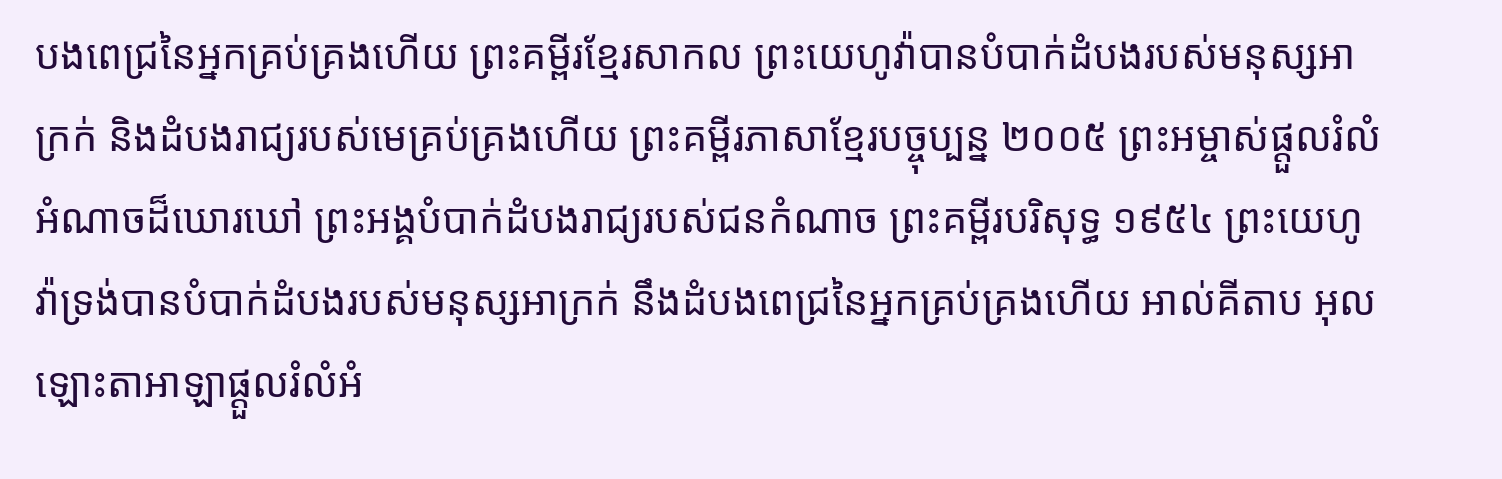បងពេជ្រនៃអ្នកគ្រប់គ្រងហើយ ព្រះគម្ពីរខ្មែរសាកល ព្រះយេហូវ៉ាបានបំបាក់ដំបងរបស់មនុស្សអាក្រក់ និងដំបងរាជ្យរបស់មេគ្រប់គ្រងហើយ ព្រះគម្ពីរភាសាខ្មែរបច្ចុប្បន្ន ២០០៥ ព្រះអម្ចាស់ផ្ដួលរំលំអំណាចដ៏ឃោរឃៅ ព្រះអង្គបំបាក់ដំបងរាជ្យរបស់ជនកំណាច ព្រះគម្ពីរបរិសុទ្ធ ១៩៥៤ ព្រះយេហូវ៉ាទ្រង់បានបំបាក់ដំបងរបស់មនុស្សអាក្រក់ នឹងដំបងពេជ្រនៃអ្នកគ្រប់គ្រងហើយ អាល់គីតាប អុលឡោះតាអាឡាផ្ដួលរំលំអំ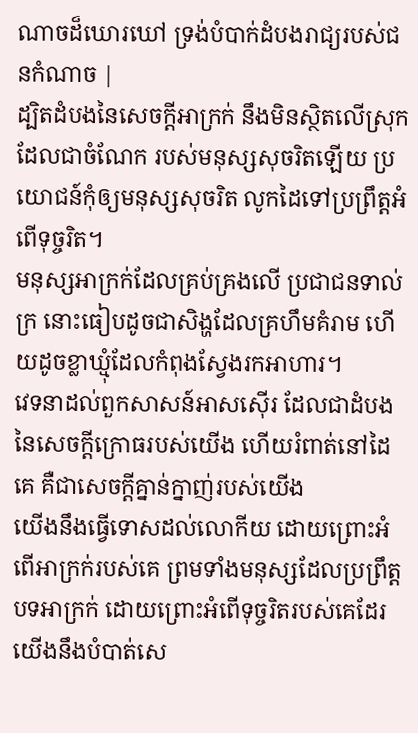ណាចដ៏ឃោរឃៅ ទ្រង់បំបាក់ដំបងរាជ្យរបស់ជនកំណាច |
ដ្បិតដំបងនៃសេចក្ដីអាក្រក់ នឹងមិនស្ថិតលើស្រុកដែលជាចំណែក របស់មនុស្សសុចរិតឡើយ ប្រយោជន៍កុំឲ្យមនុស្សសុចរិត លូកដៃទៅប្រព្រឹត្តអំពើទុច្ចរិត។
មនុស្សអាក្រក់ដែលគ្រប់គ្រងលើ ប្រជាជនទាល់ក្រ នោះធៀបដូចជាសិង្ហដែលគ្រហឹមគំរាម ហើយដូចខ្លាឃ្មុំដែលកំពុងស្វែងរកអាហារ។
វេទនាដល់ពួកសាសន៍អាសស៊ើរ ដែលជាដំបងនៃសេចក្ដីក្រោធរបស់យើង ហើយរំពាត់នៅដៃគេ គឺជាសេចក្ដីគ្នាន់ក្នាញ់របស់យើង
យើងនឹងធ្វើទោសដល់លោកីយ ដោយព្រោះអំពើអាក្រក់របស់គេ ព្រមទាំងមនុស្សដែលប្រព្រឹត្តបទអាក្រក់ ដោយព្រោះអំពើទុច្ចរិតរបស់គេដែរ យើងនឹងបំបាត់សេ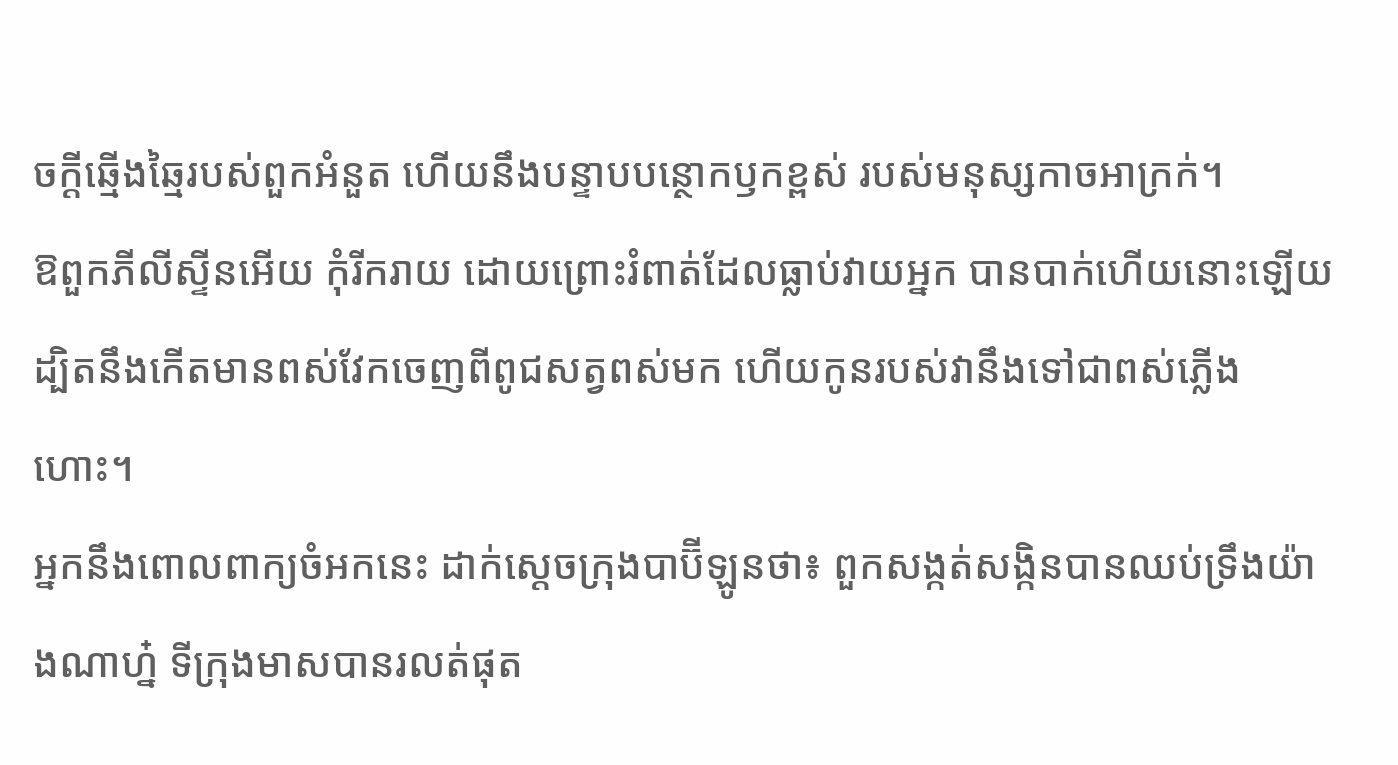ចក្ដីឆ្មើងឆ្មៃរបស់ពួកអំនួត ហើយនឹងបន្ទាបបន្ថោកឫកខ្ពស់ របស់មនុស្សកាចអាក្រក់។
ឱពួកភីលីស្ទីនអើយ កុំរីករាយ ដោយព្រោះរំពាត់ដែលធ្លាប់វាយអ្នក បានបាក់ហើយនោះឡើយ ដ្បិតនឹងកើតមានពស់វែកចេញពីពូជសត្វពស់មក ហើយកូនរបស់វានឹងទៅជាពស់ភ្លើងហោះ។
អ្នកនឹងពោលពាក្យចំអកនេះ ដាក់ស្តេចក្រុងបាប៊ីឡូនថា៖ ពួកសង្កត់សង្កិនបានឈប់ទ្រឹងយ៉ាងណាហ្ន៎ ទីក្រុងមាសបានរលត់ផុត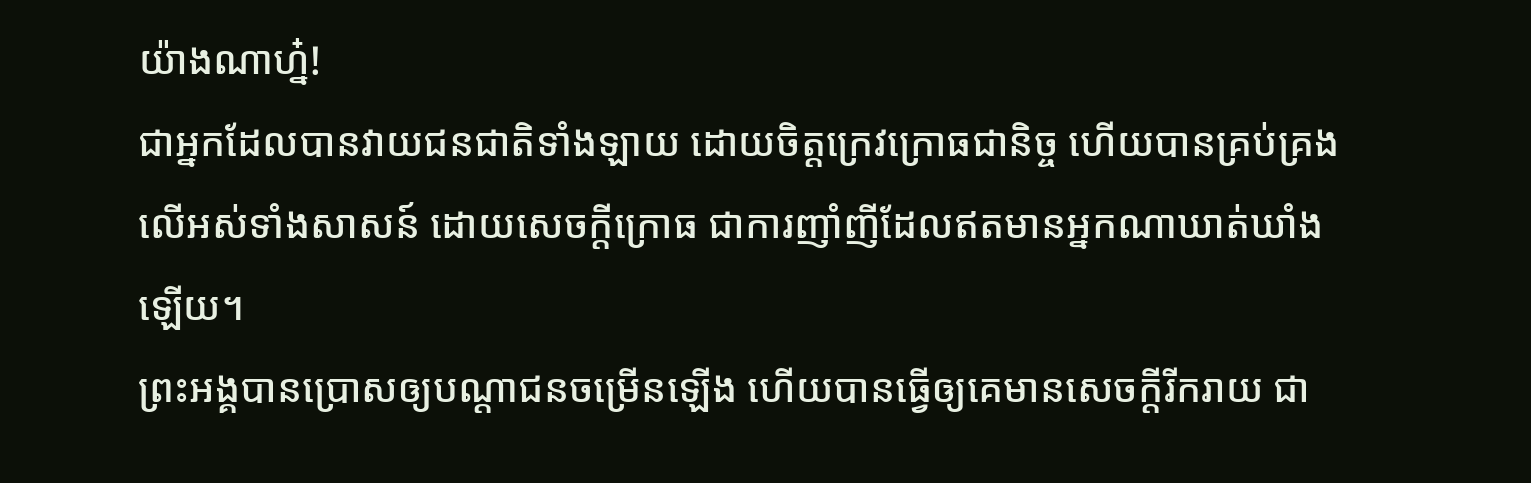យ៉ាងណាហ្ន៎!
ជាអ្នកដែលបានវាយជនជាតិទាំងឡាយ ដោយចិត្តក្រេវក្រោធជានិច្ច ហើយបានគ្រប់គ្រងលើអស់ទាំងសាសន៍ ដោយសេចក្ដីក្រោធ ជាការញាំញីដែលឥតមានអ្នកណាឃាត់ឃាំងឡើយ។
ព្រះអង្គបានប្រោសឲ្យបណ្ដាជនចម្រើនឡើង ហើយបានធ្វើឲ្យគេមានសេចក្ដីរីករាយ ជា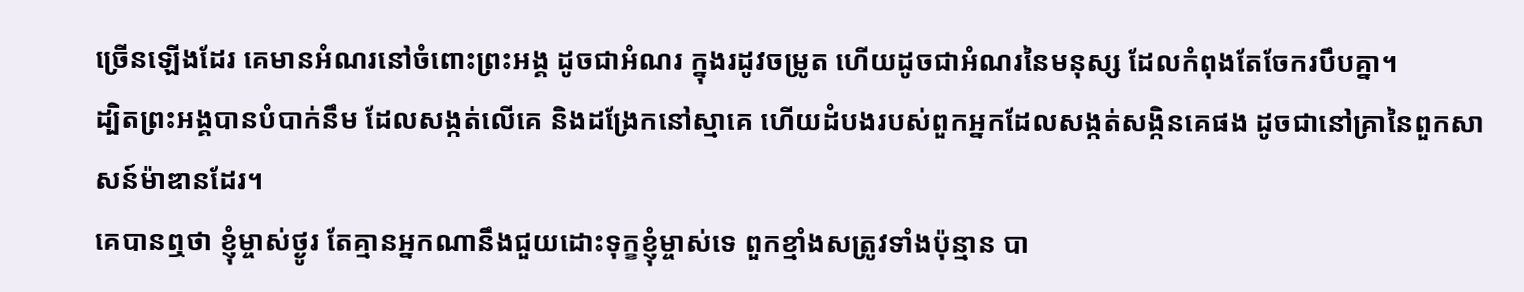ច្រើនឡើងដែរ គេមានអំណរនៅចំពោះព្រះអង្គ ដូចជាអំណរ ក្នុងរដូវចម្រូត ហើយដូចជាអំណរនៃមនុស្ស ដែលកំពុងតែចែករបឹបគ្នា។
ដ្បិតព្រះអង្គបានបំបាក់នឹម ដែលសង្កត់លើគេ និងដង្រែកនៅស្មាគេ ហើយដំបងរបស់ពួកអ្នកដែលសង្កត់សង្កិនគេផង ដូចជានៅគ្រានៃពួកសាសន៍ម៉ាឌានដែរ។
គេបានឮថា ខ្ញុំម្ចាស់ថ្ងូរ តែគ្មានអ្នកណានឹងជួយដោះទុក្ខខ្ញុំម្ចាស់ទេ ពួកខ្មាំងសត្រូវទាំងប៉ុន្មាន បា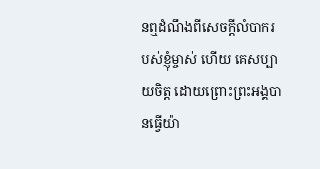នឮដំណឹងពីសេចក្ដីលំបាករបស់ខ្ញុំម្ចាស់ ហើយ គេសប្បាយចិត្ត ដោយព្រោះព្រះអង្គបានធ្វើយ៉ា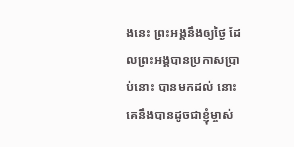ងនេះ ព្រះអង្គនឹងឲ្យថ្ងៃ ដែលព្រះអង្គបានប្រកាសប្រាប់នោះ បានមកដល់ នោះគេនឹងបានដូចជាខ្ញុំម្ចាស់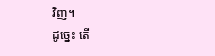វិញ។
ដូច្នេះ តើ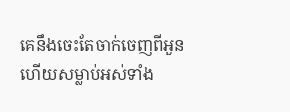គេនឹងចេះតែចាក់ចេញពីអួន ហើយសម្លាប់អស់ទាំង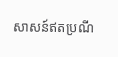សាសន៍ឥតប្រណី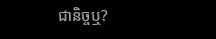ជានិច្ចឬ?